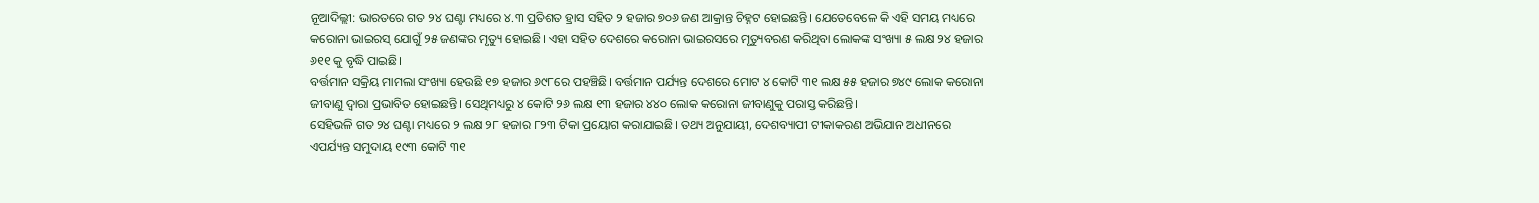ନୂଆଦିଲ୍ଲୀ: ଭାରତରେ ଗତ ୨୪ ଘଣ୍ଟା ମଧ୍ୟରେ ୪.୩ ପ୍ରତିଶତ ହ୍ରାସ ସହିତ ୨ ହଜାର ୭୦୬ ଜଣ ଆକ୍ରାନ୍ତ ଚିହ୍ନଟ ହୋଇଛନ୍ତି। ଯେତେବେଳେ କି ଏହି ସମୟ ମଧ୍ୟରେ କରୋନା ଭାଇରସ୍ ଯୋଗୁଁ ୨୫ ଜଣଙ୍କର ମୃତ୍ୟୁ ହୋଇଛି। ଏହା ସହିତ ଦେଶରେ କରୋନା ଭାଇରସରେ ମୃତ୍ୟୁବରଣ କରିଥିବା ଲୋକଙ୍କ ସଂଖ୍ୟା ୫ ଲକ୍ଷ ୨୪ ହଜାର ୬୧୧ କୁ ବୃଦ୍ଧି ପାଇଛି।
ବର୍ତ୍ତମାନ ସକ୍ରିୟ ମାମଲା ସଂଖ୍ୟା ହେଉଛି ୧୭ ହଜାର ୬୯୮ରେ ପହଞ୍ଚିଛି। ବର୍ତ୍ତମାନ ପର୍ଯ୍ୟନ୍ତ ଦେଶରେ ମୋଟ ୪ କୋଟି ୩୧ ଲକ୍ଷ ୫୫ ହଜାର ୭୪୯ ଲୋକ କରୋନା ଜୀବାଣୁ ଦ୍ୱାରା ପ୍ରଭାବିତ ହୋଇଛନ୍ତି। ସେଥିମଧ୍ୟରୁ ୪ କୋଟି ୨୬ ଲକ୍ଷ ୧୩ ହଜାର ୪୪୦ ଲୋକ କରୋନା ଜୀବାଣୁକୁ ପରାସ୍ତ କରିଛନ୍ତି।
ସେହିଭଳି ଗତ ୨୪ ଘଣ୍ଟା ମଧ୍ୟରେ ୨ ଲକ୍ଷ ୨୮ ହଜାର ୮୨୩ ଟିକା ପ୍ରୟୋଗ କରାଯାଇଛି। ତଥ୍ୟ ଅନୁଯାୟୀ, ଦେଶବ୍ୟାପୀ ଟୀକାକରଣ ଅଭିଯାନ ଅଧୀନରେ ଏପର୍ଯ୍ୟନ୍ତ ସମୁଦାୟ ୧୯୩ କୋଟି ୩୧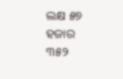ଲକ୍ଷ ୫୭ ହଜାର ୩୫୨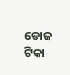ଡୋଜ ଟିକା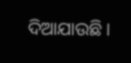ଦିଆଯାଉଛି।